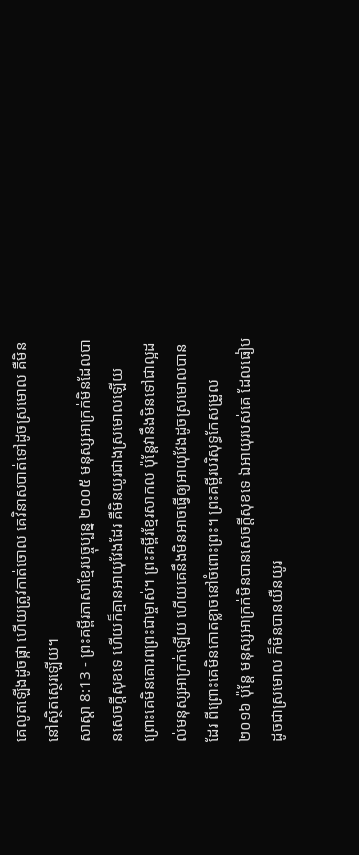គេលូតឡើងដូចផ្កា ហើយត្រូវកាត់ចោល គេវិនាសបាត់ទៅដូចស្រមោល គឺមិននៅស្ថិតស្ថេរឡើយ។
សាស្តា 8:13 - ព្រះគម្ពីរភាសាខ្មែរបច្ចុប្បន្ន ២០០៥ មនុស្សអាក្រក់មិនដែលបានសេចក្ដីសុខទេ ហើយក៏គ្មានអាយុវែងដែរ គឺមិនយូរជាងស្រមោលឡើយ ព្រោះគេមិនគោរពព្រះជាម្ចាស់។ ព្រះគម្ពីរខ្មែរសាកល ប៉ុន្តែវានឹងមិនទៅជាល្អដល់មនុស្សអាក្រក់ឡើយ ហើយគេនឹងមិនអាចធ្វើឲ្យអាយុវែងដូចស្រមោលបានដែរ ពីព្រោះគេមិនកោតខ្លាចនៅចំពោះព្រះ។ ព្រះគម្ពីរបរិសុទ្ធកែសម្រួល ២០១៦ ប៉ុន្តែ មនុស្សអាក្រក់មិនបានសេចក្ដីសុខទេ ឯអាយុរបស់គេ ដែលធៀបដូចជាស្រមោល ក៏មិនបានយឺនយូរ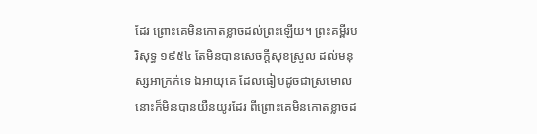ដែរ ព្រោះគេមិនកោតខ្លាចដល់ព្រះឡើយ។ ព្រះគម្ពីរបរិសុទ្ធ ១៩៥៤ តែមិនបានសេចក្ដីសុខស្រួល ដល់មនុស្សអាក្រក់ទេ ឯអាយុគេ ដែលធៀបដូចជាស្រមោល នោះក៏មិនបានយឺនយូរដែរ ពីព្រោះគេមិនកោតខ្លាចដ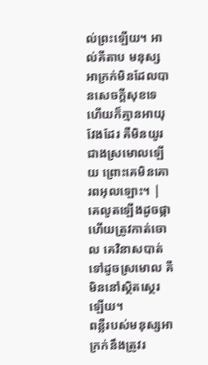ល់ព្រះឡើយ។ អាល់គីតាប មនុស្សអាក្រក់មិនដែលបានសេចក្ដីសុខទេ ហើយក៏គ្មានអាយុវែងដែរ គឺមិនយូរជាងស្រមោលឡើយ ព្រោះគេមិនគោរពអុលឡោះ។ |
គេលូតឡើងដូចផ្កា ហើយត្រូវកាត់ចោល គេវិនាសបាត់ទៅដូចស្រមោល គឺមិននៅស្ថិតស្ថេរឡើយ។
ពន្លឺរបស់មនុស្សអាក្រក់នឹងត្រូវរ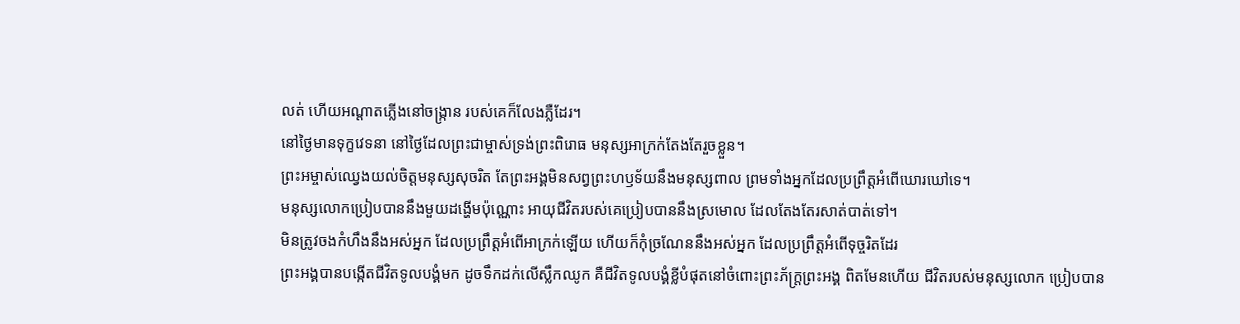លត់ ហើយអណ្ដាតភ្លើងនៅចង្ក្រាន របស់គេក៏លែងភ្លឺដែរ។
នៅថ្ងៃមានទុក្ខវេទនា នៅថ្ងៃដែលព្រះជាម្ចាស់ទ្រង់ព្រះពិរោធ មនុស្សអាក្រក់តែងតែរួចខ្លួន។
ព្រះអម្ចាស់ឈ្វេងយល់ចិត្តមនុស្សសុចរិត តែព្រះអង្គមិនសព្វព្រះហឫទ័យនឹងមនុស្សពាល ព្រមទាំងអ្នកដែលប្រព្រឹត្តអំពើឃោរឃៅទេ។
មនុស្សលោកប្រៀបបាននឹងមួយដង្ហើមប៉ុណ្ណោះ អាយុជីវិតរបស់គេប្រៀបបាននឹងស្រមោល ដែលតែងតែរសាត់បាត់ទៅ។
មិនត្រូវចងកំហឹងនឹងអស់អ្នក ដែលប្រព្រឹត្តអំពើអាក្រក់ឡើយ ហើយក៏កុំច្រណែននឹងអស់អ្នក ដែលប្រព្រឹត្តអំពើទុច្ចរិតដែរ
ព្រះអង្គបានបង្កើតជីវិតទូលបង្គំមក ដូចទឹកដក់លើស្លឹកឈូក គឺជីវិតទូលបង្គំខ្លីបំផុតនៅចំពោះព្រះភ័ក្ត្រព្រះអង្គ ពិតមែនហើយ ជីវិតរបស់មនុស្សលោក ប្រៀបបាន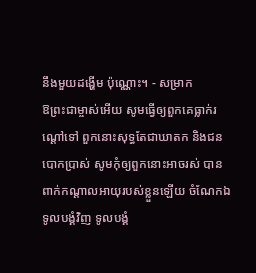នឹងមួយដង្ហើម ប៉ុណ្ណោះ។ - សម្រាក
ឱព្រះជាម្ចាស់អើយ សូមធ្វើឲ្យពួកគេធ្លាក់រណ្ដៅទៅ ពួកនោះសុទ្ធតែជាឃាតក និងជនបោកប្រាស់ សូមកុំឲ្យពួកនោះអាចរស់ បានពាក់កណ្ដាលអាយុរបស់ខ្លួនឡើយ ចំណែកឯទូលបង្គំវិញ ទូលបង្គំ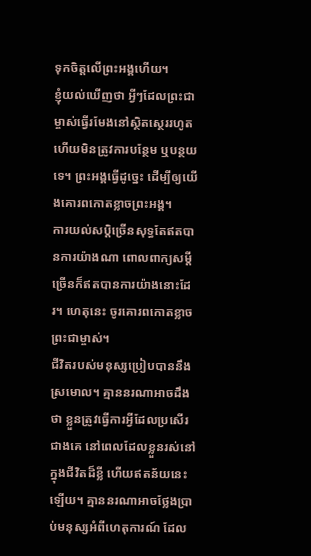ទុកចិត្តលើព្រះអង្គហើយ។
ខ្ញុំយល់ឃើញថា អ្វីៗដែលព្រះជាម្ចាស់ធ្វើរមែងនៅស្ថិតស្ថេររហូត ហើយមិនត្រូវការបន្ថែម ឬបន្ថយទេ។ ព្រះអង្គធ្វើដូច្នេះ ដើម្បីឲ្យយើងគោរពកោតខ្លាចព្រះអង្គ។
ការយល់សប្ដិច្រើនសុទ្ធតែឥតបានការយ៉ាងណា ពោលពាក្យសម្ដីច្រើនក៏ឥតបានការយ៉ាងនោះដែរ។ ហេតុនេះ ចូរគោរពកោតខ្លាចព្រះជាម្ចាស់។
ជីវិតរបស់មនុស្សប្រៀបបាននឹងស្រមោល។ គ្មាននរណាអាចដឹងថា ខ្លួនត្រូវធ្វើការអ្វីដែលប្រសើរជាងគេ នៅពេលដែលខ្លួនរស់នៅក្នុងជីវិតដ៏ខ្លី ហើយឥតន័យនេះឡើយ។ គ្មាននរណាអាចថ្លែងប្រាប់មនុស្សអំពីហេតុការណ៍ ដែល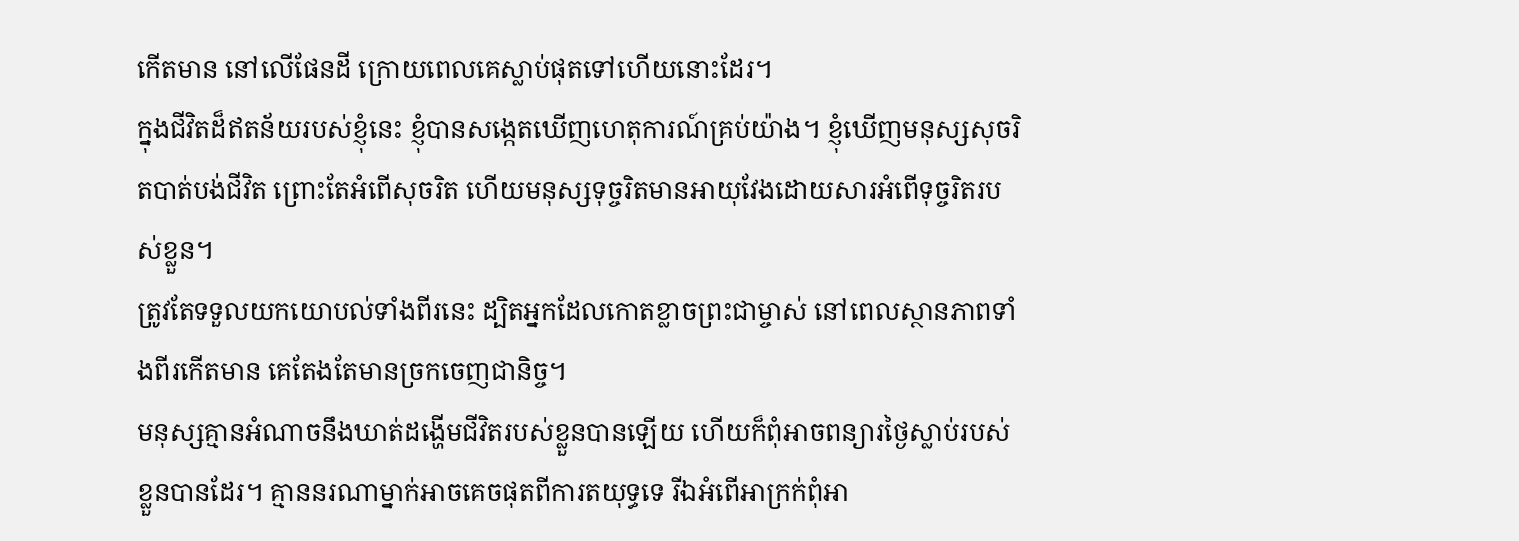កើតមាន នៅលើផែនដី ក្រោយពេលគេស្លាប់ផុតទៅហើយនោះដែរ។
ក្នុងជីវិតដ៏ឥតន័យរបស់ខ្ញុំនេះ ខ្ញុំបានសង្កេតឃើញហេតុការណ៍គ្រប់យ៉ាង។ ខ្ញុំឃើញមនុស្សសុចរិតបាត់បង់ជីវិត ព្រោះតែអំពើសុចរិត ហើយមនុស្សទុច្ចរិតមានអាយុវែងដោយសារអំពើទុច្ចរិតរបស់ខ្លួន។
ត្រូវតែទទួលយកយោបល់ទាំងពីរនេះ ដ្បិតអ្នកដែលកោតខ្លាចព្រះជាម្ចាស់ នៅពេលស្ថានភាពទាំងពីរកើតមាន គេតែងតែមានច្រកចេញជានិច្ច។
មនុស្សគ្មានអំណាចនឹងឃាត់ដង្ហើមជីវិតរបស់ខ្លួនបានឡើយ ហើយក៏ពុំអាចពន្យារថ្ងៃស្លាប់របស់ខ្លួនបានដែរ។ គ្មាននរណាម្នាក់អាចគេចផុតពីការតយុទ្ធទេ រីឯអំពើអាក្រក់ពុំអា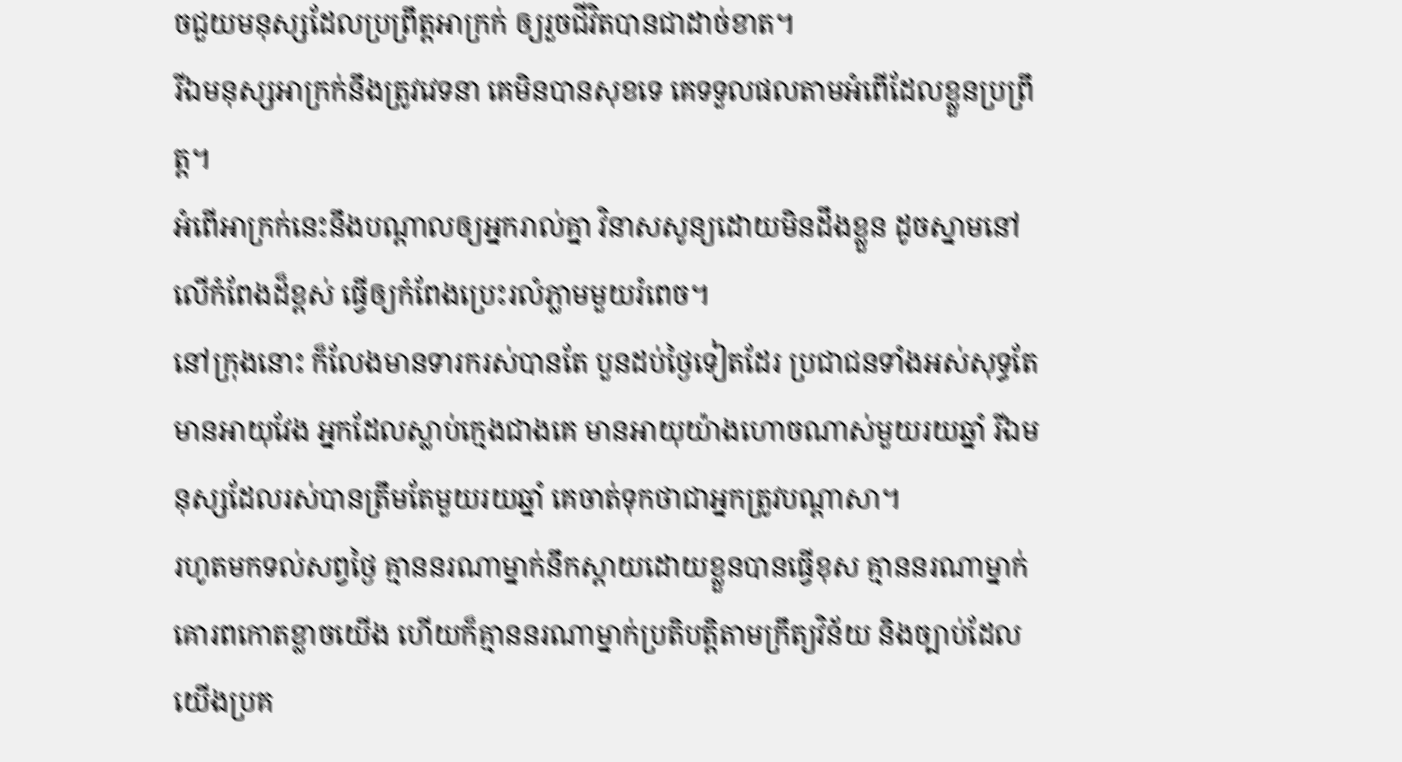ចជួយមនុស្សដែលប្រព្រឹត្តអាក្រក់ ឲ្យរួចជីវិតបានជាដាច់ខាត។
រីឯមនុស្សអាក្រក់នឹងត្រូវវេទនា គេមិនបានសុខទេ គេទទួលផលតាមអំពើដែលខ្លួនប្រព្រឹត្ត។
អំពើអាក្រក់នេះនឹងបណ្ដាលឲ្យអ្នករាល់គ្នា វិនាសសូន្យដោយមិនដឹងខ្លួន ដូចស្នាមនៅលើកំពែងដ៏ខ្ពស់ ធ្វើឲ្យកំពែងប្រេះរលំភ្លាមមួយរំពេច។
នៅក្រុងនោះ ក៏លែងមានទារករស់បានតែ បួនដប់ថ្ងៃទៀតដែរ ប្រជាជនទាំងអស់សុទ្ធតែមានអាយុវែង អ្នកដែលស្លាប់ក្មេងជាងគេ មានអាយុយ៉ាងហោចណាស់មួយរយឆ្នាំ រីឯមនុស្សដែលរស់បានត្រឹមតែមួយរយឆ្នាំ គេចាត់ទុកថាជាអ្នកត្រូវបណ្ដាសា។
រហូតមកទល់សព្វថ្ងៃ គ្មាននរណាម្នាក់នឹកស្ដាយដោយខ្លួនបានធ្វើខុស គ្មាននរណាម្នាក់គោរពកោតខ្លាចយើង ហើយក៏គ្មាននរណាម្នាក់ប្រតិបត្តិតាមក្រឹត្យវិន័យ និងច្បាប់ដែលយើងប្រគ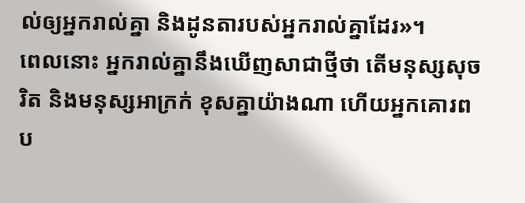ល់ឲ្យអ្នករាល់គ្នា និងដូនតារបស់អ្នករាល់គ្នាដែរ»។
ពេលនោះ អ្នករាល់គ្នានឹងឃើញសាជាថ្មីថា តើមនុស្សសុចរិត និងមនុស្សអាក្រក់ ខុសគ្នាយ៉ាងណា ហើយអ្នកគោរពប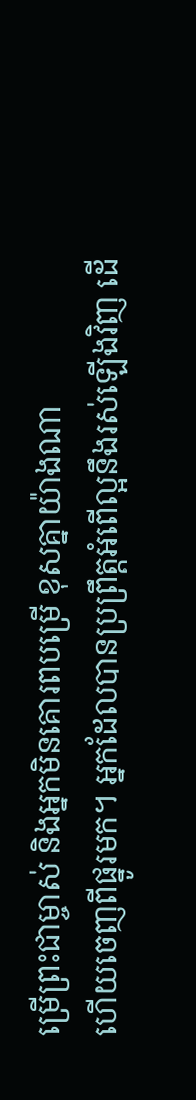ម្រើព្រះជាម្ចាស់ និងអ្នកមិនគោរពបម្រើ ខុសគ្នាយ៉ាងណា
ហើយចេញពីផ្នូរមក។ អ្នកដែលបានប្រព្រឹត្តអំពើល្អនឹងរស់ឡើងវិញ ដើ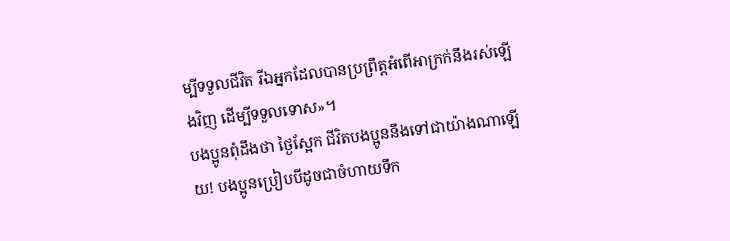ម្បីទទួលជីវិត រីឯអ្នកដែលបានប្រព្រឹត្តអំពើអាក្រក់នឹងរស់ឡើងវិញ ដើម្បីទទួលទោស»។
បងប្អូនពុំដឹងថា ថ្ងៃស្អែក ជីវិតបងប្អូននឹងទៅជាយ៉ាងណាឡើយ! បងប្អូនប្រៀបបីដូចជាចំហាយទឹក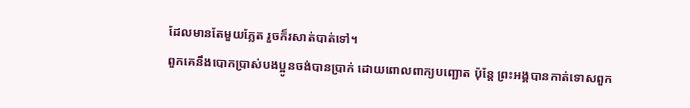ដែលមានតែមួយភ្លែត រួចក៏រសាត់បាត់ទៅ។
ពួកគេនឹងបោកប្រាស់បងប្អូនចង់បានប្រាក់ ដោយពោលពាក្យបញ្ឆោត ប៉ុន្តែ ព្រះអង្គបានកាត់ទោសពួក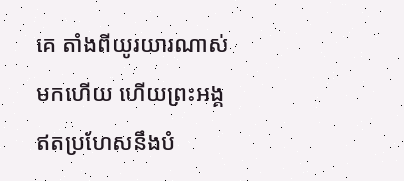គេ តាំងពីយូរយារណាស់មកហើយ ហើយព្រះអង្គឥតប្រហែសនឹងបំ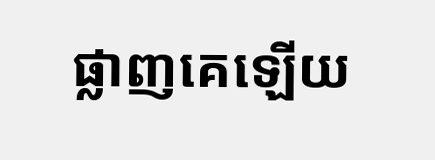ផ្លាញគេឡើយ